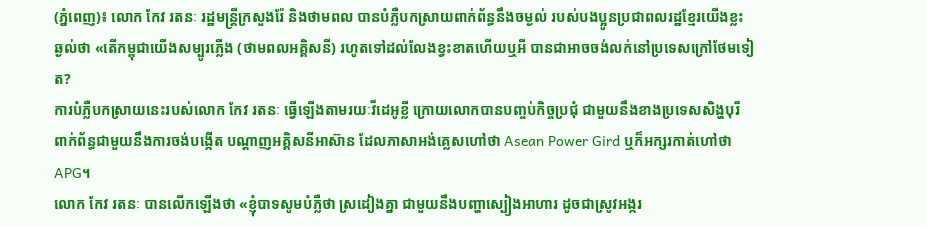(ភ្នំពេញ)៖ លោក កែវ រតនៈ រដ្ឋមន្ដ្រីក្រសួងរ៉ែ និងថាមពល បានបំភ្លឺបកស្រាយពាក់ព័ន្ធនឹងចម្ងល់ របស់បងប្អូនប្រជាពលរដ្ឋខ្មែរយើងខ្លះ ឆ្ងល់ថា «តើកម្ពុជាយើងសម្បូរភ្លើង (ថាមពលអគ្គិសនី) រហូតទៅដល់លែងខ្វះខាតហើយឬអី បានជាអាចចង់លក់នៅប្រទេសក្រៅថែមទៀត?
ការបំភ្លឺបកស្រាយនេះរបស់លោក កែវ រតនៈ ធ្វើឡើងតាមរយៈវីដេអូខ្លី ក្រោយលោកបានបញ្ចប់កិច្ចប្រជុំ ជាមួយនឹងខាងប្រទេសសិង្ហបុរី ពាក់ព័ន្ធជាមួយនឹងការចង់បង្កើត បណ្ដាញអគ្គិសនីអាស៊ាន ដែលភាសាអង់គ្លេសហៅថា Asean Power Gird ឬក៏អក្សរកាត់ហៅថា APG។
លោក កែវ រតនៈ បានលើកឡើងថា «ខ្ញុំបាទសូមបំភ្លឺថា ស្រដៀងគ្នា ជាមួយនឹងបញ្ហាស្បៀងអាហារ ដូចជាស្រូវអង្ករ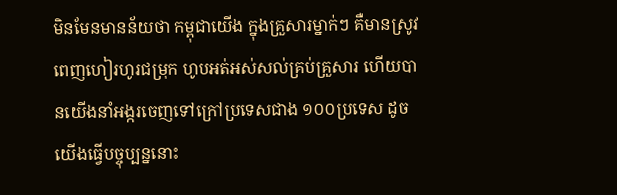មិនមែនមានន័យថា កម្ពុជាយើង ក្នុងគ្រួសារម្នាក់ៗ គឺមានស្រូវពេញហៀរហូរជម្រុក ហូបអត់អស់សល់គ្រប់គ្រួសារ ហើយបានយើងនាំអង្ករចេញទៅក្រៅប្រទេសជាង ១០០ប្រទេស ដូចយើងធ្វើបច្ចុប្បន្ននោះ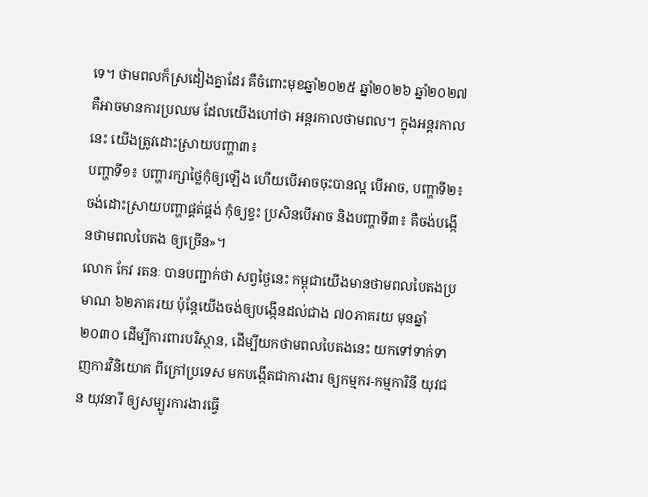ទេ។ ថាមពលក៏ស្រដៀងគ្នាដែរ គឺចំពោះមុខឆ្នាំ២០២៥ ឆ្នាំ២០២៦ ឆ្នាំ២០២៧ គឺអាចមានការប្រឈម ដែលយើងហៅថា អន្តរកាលថាមពល។ ក្នុងអន្តរកាលនេះ យើងត្រូវដោះស្រាយបញ្ហា៣៖
បញ្ហាទី១៖ បញ្ហារក្សាថ្លៃកុំឲ្យឡើង ហើយបើអាចចុះបានល្អ បើអាច, បញ្ហាទី២៖ ចង់ដោះស្រាយបញ្ហាផ្គត់ផ្គង់ កុំឲ្យខ្វះ ប្រសិនបើអាច និងបញ្ហាទី៣៖ គឺចង់បង្កើនថាមពលបៃតង ឲ្យច្រើន»។
លោក កែវ រតនៈ បានបញ្ជាក់ថា សព្វថ្ងៃនេះ កម្ពុជាយើងមានថាមពលបៃតងប្រមាណ ៦២ភាគរយ ប៉ុន្តែយើងចង់ឲ្យបង្កើនដល់ជាង ៧០ភាគរយ មុនឆ្នាំ២០៣០ ដើម្បីការពារបរិស្ថាន, ដើម្បីយកថាមពលបៃតងនេះ យកទៅទាក់ទាញការវិនិយោគ ពីក្រៅប្រទេស មកបង្កើតជាការងារ ឲ្យកម្មករ-កម្មការិនី យុវជន យុវនារី ឲ្យសម្បូរការងារធ្វើ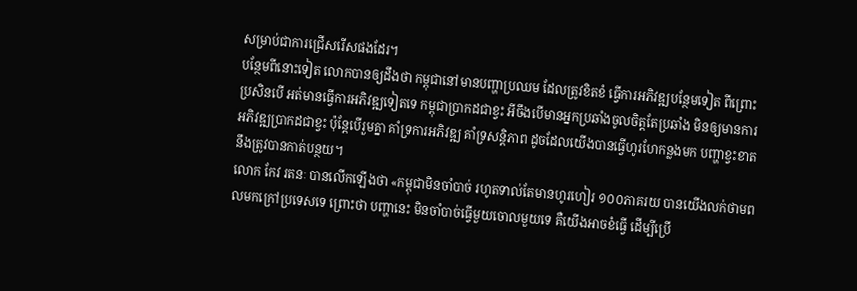សម្រាប់ជាការជ្រើសរើសផងដែរ។
បន្ថែមពីនោះទៀត លោកបានឲ្យដឹងថា កម្ពុជានៅមានបញ្ហាប្រឈម ដែលត្រូវខិតខំ ធ្វើការអភិវឌ្ឍបន្ថែមទៀត ពីព្រោះប្រសិនបើ អត់មានធ្វើការអភិវឌ្ឍទៀតទេ កម្ពុជាប្រាកដជាខ្វះ អីចឹងបើមានអ្នកប្រឆាំងចូលចិត្តតែប្រឆាំង មិនឲ្យមានការអភិវឌ្ឍប្រាកដជាខ្វះ ប៉ុន្តែបើរួមគ្នា គាំទ្រការអភិវឌ្ឍ គាំទ្រសន្ដិភាព ដូចដែលយើងបានធ្វើហូរហែកន្លងមក បញ្ហាខ្វះខាតនឹងត្រូវបានកាត់បន្ថយ។
លោក កែវ រតនៈ បានលើកឡើងថា «កម្ពុជាមិនចាំបាច់ រហូតទាល់តែមានហូរហៀរ ១០០ភាគរយ បានយើងលក់ថាមពលមកក្រៅប្រទេសទេ ព្រោះថា បញ្ហានេះ មិនចាំបាច់ធ្វើមួយចោលមួយទេ គឺយើងអាចខំធ្វើ ដើម្បីប្រើ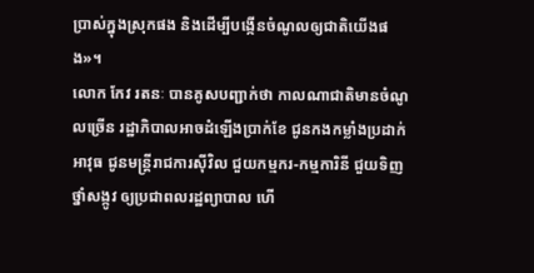ប្រាស់ក្នុងស្រុកផង និងដើម្បីបង្កើនចំណូលឲ្យជាតិយើងផង»។
លោក កែវ រតនៈ បានគូសបញ្ជាក់ថា កាលណាជាតិមានចំណូលច្រើន រដ្ឋាភិបាលអាចដំឡើងប្រាក់ខែ ជូនកងកម្លាំងប្រដាក់អាវុធ ជូនមន្ដ្រីរាជការស៊ីវិល ជួយកម្មករ-កម្មការិនី ជួយទិញថ្នាំសង្កូវ ឲ្យប្រជាពលរដ្ឋព្យាបាល ហើ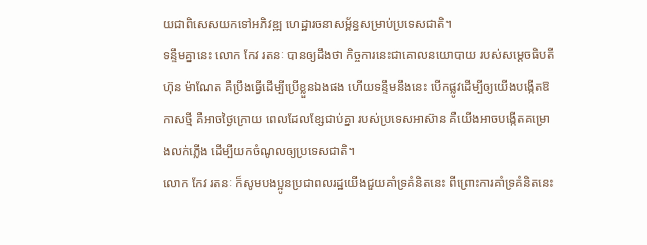យជាពិសេសយកទៅអភិវឌ្ឍ ហេដ្ឋារចនាសម្ព័ន្ធសម្រាប់ប្រទេសជាតិ។
ទន្ទឹមគ្នានេះ លោក កែវ រតនៈ បានឲ្យដឹងថា កិច្ចការនេះជាគោលនយោបាយ របស់សម្ដេចធិបតី ហ៊ុន ម៉ាណែត គឺប្រឹងធ្វើដើម្បីប្រើខ្លួនឯងផង ហើយទន្ទឹមនឹងនេះ បើកផ្លូវដើម្បីឲ្យយើងបង្កើតឱកាសថ្មី គឺអាចថ្ងៃក្រោយ ពេលដែលខ្សែជាប់គ្នា របស់ប្រទេសអាស៊ាន គឺយើងអាចបង្កើតគម្រោងលក់ភ្លើង ដើម្បីយកចំណូលឲ្យប្រទេសជាតិ។
លោក កែវ រតនៈ ក៏សូមបងប្អូនប្រជាពលរដ្ឋយើងជួយគាំទ្រគំនិតនេះ ពីព្រោះការគាំទ្រគំនិតនេះ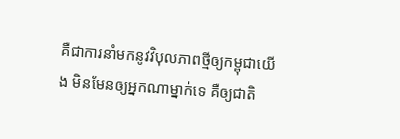គឺជាការនាំមកនូវវិបុលភាពថ្មីឲ្យកម្ពុជាយើង មិនមែនឲ្យអ្នកណាម្នាក់ទេ គឺឲ្យជាតិ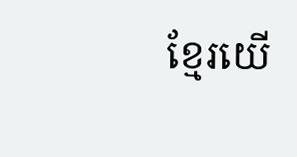ខ្មែរយើ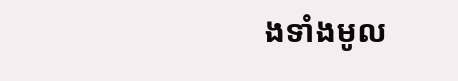ងទាំងមូល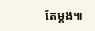តែម្ដង៕